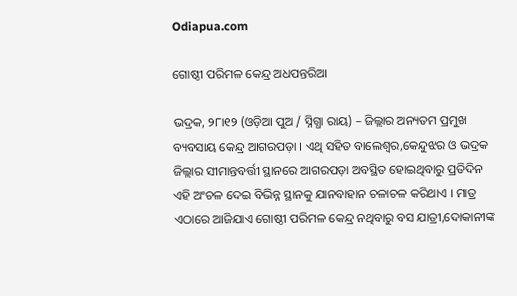Odiapua.com

ଗୋଷ୍ଠୀ ପରିମଳ କେନ୍ଦ୍ର ଅଧପନ୍ତରିଆ

ଭଦ୍ରକ, ୨୮ା୧୨ (ଓଡ଼ିଆ ପୁଅ / ସ୍ନିଗ୍ଧା ରାୟ) – ଜିଲ୍ଲାର ଅନ୍ୟତମ ପ୍ରମୁଖ ବ୍ୟବସାୟ କେନ୍ଦ୍ର ଆଗରପଡ଼ା । ଏଥି ସହିତ ବାଲେଶ୍ୱର,କେନ୍ଦୁଝର ଓ ଭଦ୍ରକ ଜିଲ୍ଲାର ସୀମାନ୍ତବର୍ତ୍ତୀ ସ୍ଥାନରେ ଆଗରପଡ଼ା ଅବସ୍ଥିତ ହୋଇଥିବାରୁ ପ୍ରତିଦିନ ଏହି ଅଂଚଳ ଦେଇ ବିଭିନ୍ନ ସ୍ଥାନକୁ ଯାନବାହାନ ଚଳାଚଳ କରିଥାଏ । ମାତ୍ର ଏଠାରେ ଆଜିଯାଏ ଗୋଷ୍ଠୀ ପରିମଳ କେନ୍ଦ୍ର ନଥିବାରୁ ବସ ଯାତ୍ରୀ,ଦୋକାନୀଙ୍କ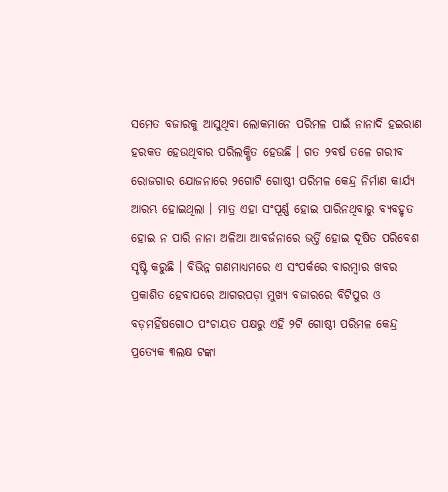ସମେତ ବଜାରକୁ ଆସୁଥିବା ଲୋକମାନେ ପରିମଳ ପାଇଁ ନାନାଦି ହଇରାଣ ହରକତ ହେଉଥିବାର ପରିଲକ୍ଷିତ ହେଉଛି । ଗତ ୨ବର୍ଷ ତଳେ ଗରୀବ ରୋଜଗାର ଯୋଜନାରେ ୨ଗୋଟି ଗୋଷ୍ଠୀ ପରିମଳ କେନ୍ଦ୍ର ନିର୍ମାଣ କାର୍ଯ୍ୟ ଆରମ୍ଭ ହୋଇଥିଲା । ମାତ୍ର ଏହା ସଂପୂର୍ଣ୍ଣ ହୋଇ ପାରିନଥିବାରୁ ବ୍ୟବହୃତ ହୋଇ ନ ପାରି ନାନା ଅଳିଆ ଆବର୍ଜନାରେ ଭର୍ତ୍ତି ହୋଇ ଦୂଷିତ ପରିବେଶ ସୃଷ୍ଟି କରୁଛି । ବିଭିନ୍ନ ଗଣମାଧ୍ୟମରେ ଏ ସଂପର୍କରେ ବାରମ୍ବାର ଖବର ପ୍ରକାଶିତ ହେବାପରେ ଆଗରପଡ଼ା ମୁଖ୍ୟ ବଜାରରେ ବିଟିପୁର ଓ ବଡ଼ମହିଁଷଗୋଠ ପଂଚାୟତ ପକ୍ଷରୁ ଏହି ୨ଟି ଗୋଷ୍ଠୀ ପରିମଳ କେନ୍ଦ୍ର ପ୍ରତ୍ୟେକ ୩ଲକ୍ଷ ଟଙ୍କା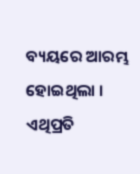ବ୍ୟୟରେ ଆରମ୍ଭ ହୋଇଥିଲା । ଏଥିପ୍ରତି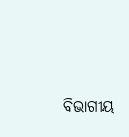ବିଭାଗୀୟ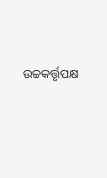ଉଚ୍ଚକର୍ତ୍ତୃପକ୍ଷ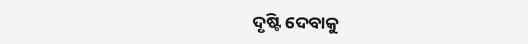ଦୃଷ୍ଟି ଦେବାକୁ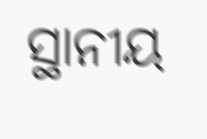ସ୍ଥାନୀୟ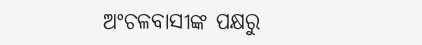ଅଂଚଳବାସୀଙ୍କ ପକ୍ଷରୁ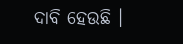ଦାବି ହେଉଛି ।